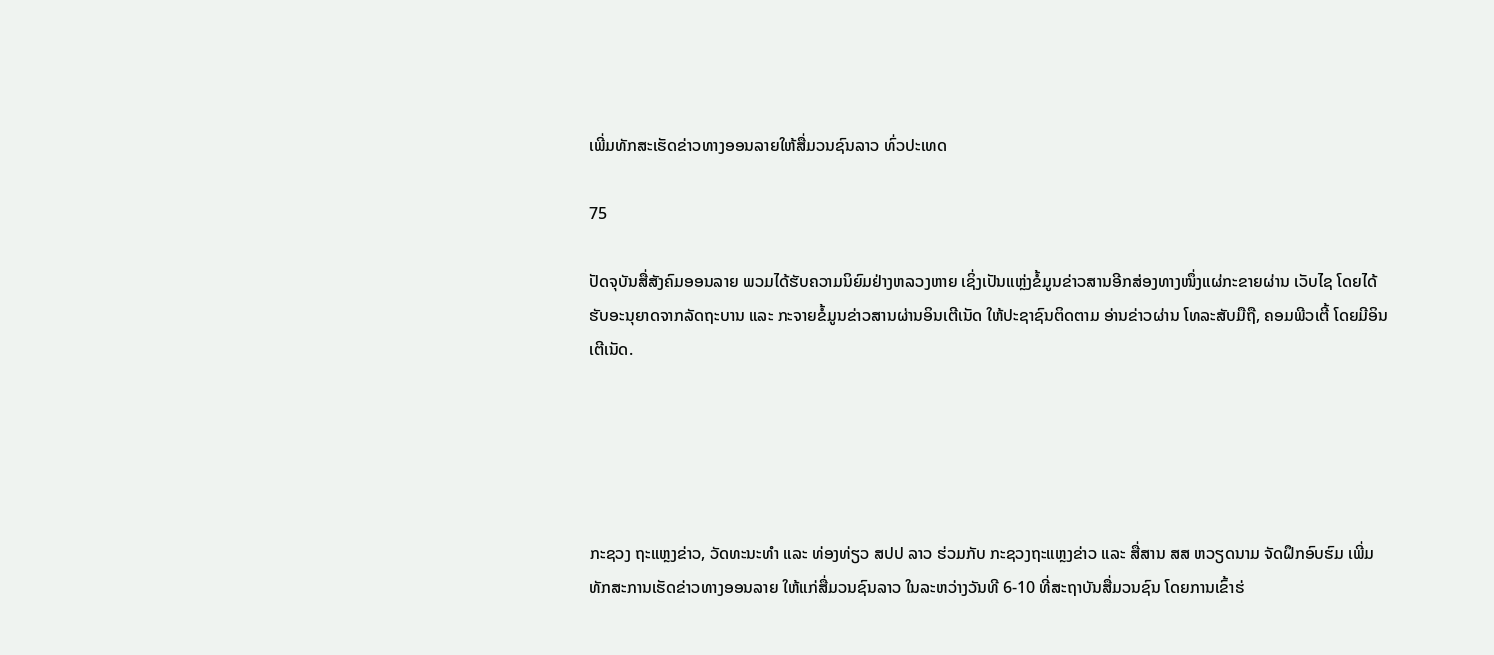ເພີ່ມທັກສະເຮັດຂ່າວທາງອອນລາຍໃຫ້ສື່ມວນຊົນລາວ ທົ່ວປະເທດ

75

ປັດຈຸບັນສື່ສັງຄົມອອນລາຍ ພວມໄດ້ຮັບຄວາມນິຍົມຢ່າງຫລວງຫາຍ ເຊິ່ງເປັນແຫຼ່ງຂໍ້ມູນຂ່າວສານອີກສ່ອງທາງໜຶ່ງແຜ່ກະຂາຍຜ່ານ ເວັບໄຊ ໂດຍໄດ້ຮັບອະນຸຍາດຈາກລັດຖະບານ ແລະ ກະຈາຍຂໍ້ມູນຂ່າວສານຜ່ານອິນເຕີເນັດ ໃຫ້ປະຊາຊົນຕິດຕາມ ອ່ານຂ່າວຜ່ານ ໂທລະສັບມືຖື, ຄອມພີວເຕີ້ ໂດຍມີອິນເຕີເນັດ.





ກະຊວງ ຖະແຫຼງຂ່າວ, ວັດທະນະທຳ ແລະ ທ່ອງທ່ຽວ ສປປ ລາວ ຮ່ວມກັບ ກະຊວງຖະແຫຼງຂ່າວ ແລະ ສື່ສານ ສສ ຫວຽດນາມ ຈັດຝຶກອົບຮົມ ເພີ່ມທັກສະການເຮັດຂ່າວທາງອອນລາຍ ໃຫ້ແກ່ສື່ມວນຊົນລາວ ໃນລະຫວ່າງວັນທີ 6-10 ທີ່ສະຖາບັນສື່ມວນຊົນ ໂດຍການເຂົ້າຮ່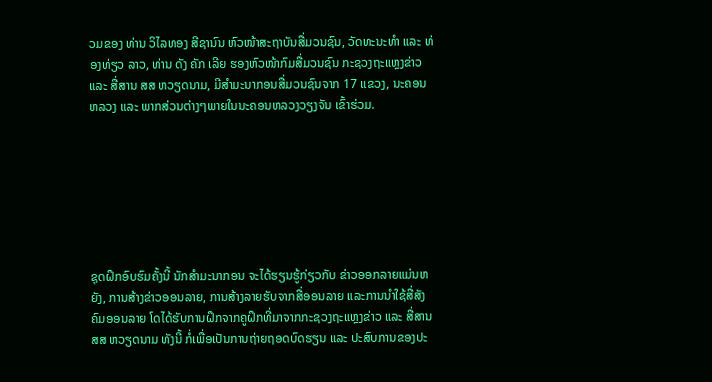ວມຂອງ ທ່ານ ວິໄລທອງ ສີຊານົນ ຫົວໜ້າສະຖາບັນສື່ມວນຊົນ, ວັດທະນະທຳ ແລະ ທ່ອງທ່ຽວ ລາວ, ທ່ານ ດັງ ຄັກ ເລີຍ ຮອງຫົວໜ້າກົມສື່ມວນຊົນ ກະຊວງຖະແຫຼງຂ່າວແລະ ສື່ສານ ສສ ຫວຽດນາມ, ມີສໍາມະນາກອນສື່ມວນຊົນຈາກ 17 ແຂວງ, ນະຄອນຫລວງ ແລະ ພາກສ່ວນຕ່າງໆພາຍໃນນະຄອນຫລວງວຽງຈັນ ເຂົ້າຮ່ວມ.







ຊຸດຝຶກອົບຮົມຄັ້ງນີ້ ນັກສຳມະນາກອນ ຈະໄດ້ຮຽນຮູ້ກ່ຽວກັບ ຂ່າວອອກລາຍແມ່ນຫຍັງ, ການສ້າງຂ່າວອອນລາຍ, ການສ້າງລາຍຮັບຈາກສື່ອອນລາຍ ແລະການນໍາໃຊ້ສື່ສັງຄົມອອນລາຍ ໂດໄດ້ຮັບການຝຶກຈາກຄູຝຶກທີ່ມາຈາກກະຊວງຖະແຫຼງຂ່າວ ແລະ ສື່ສານ ສສ ຫວຽດນາມ ທັງນີ້ ກໍ່ເພື່ອເປັນການຖ່າຍຖອດບົດຮຽນ ແລະ ປະສົບການຂອງປະ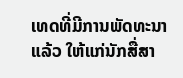ເທດທີ່ມີການພັດທະນາແລ້ວ ໃຫ້ແກ່ນັກສື່ສາ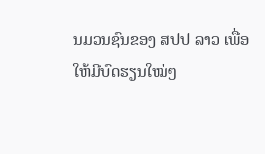ນມວນຊົນຂອງ ສປປ ລາວ ເພື່ອໃຫ້ມີບົດຮຽນໃໝ່ໆ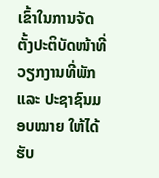ເຂົ້າໃນການຈັດຕັ້ງປະຕິບັດໜ້າທີ່ວຽກງານທີ່ພັກ ແລະ ປະຊາຊົນມອບໝາຍ ໃຫ້ໄດ້ຮັບ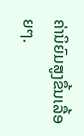ຄ່ານິຍົມສູງຂຶ້ນເລື້ອຍໆ.